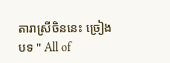តារាស្រីចិននេះ ច្រៀងបទ " All of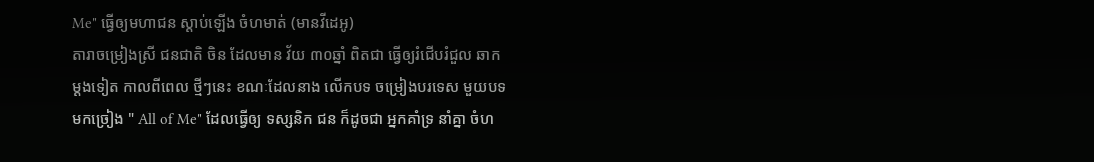Me" ធ្វើឲ្យមហាជន ស្ដាប់ឡើង ចំហមាត់ (មានវីដេអូ)
តារាចម្រៀងស្រី ជនជាតិ ចិន ដែលមាន វ័យ ៣០ឆ្នាំ ពិតជា ធ្វើឲ្យរំជើបរំជួល ឆាក ម្ដងទៀត កាលពីពេល ថ្មីៗនេះ ខណៈដែលនាង លើកបទ ចម្រៀងបរទេស មួយបទ មកច្រៀង " All of Me" ដែលធ្វើឲ្យ ទស្សនិក ជន ក៏ដូចជា អ្នកគាំទ្រ នាំគ្នា ចំហ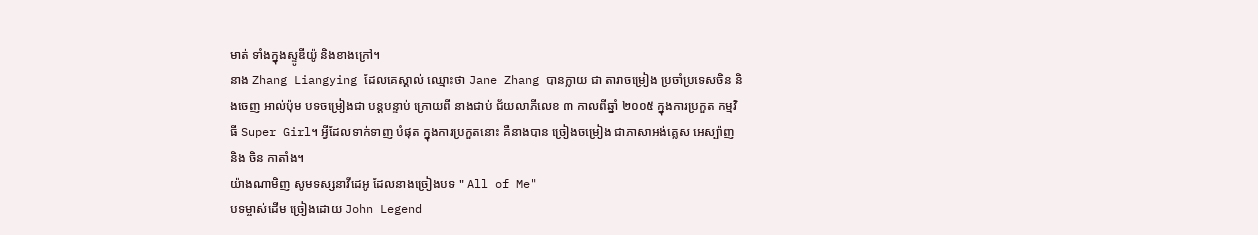មាត់ ទាំងក្នុងស្ទូឌីយ៉ូ និងខាងក្រៅ។
នាង Zhang Liangying ដែលគេស្គាល់ ឈ្មោះថា Jane Zhang បានក្លាយ ជា តារាចម្រៀង ប្រចាំប្រទេសចិន និងចេញ អាល់ប៉ុម បទចម្រៀងជា បន្ដបន្ទាប់ ក្រោយពី នាងជាប់ ជ័យលាភីលេខ ៣ កាលពីឆ្នាំ ២០០៥ ក្នុងការប្រកួត កម្មវិធី Super Girl។ អ្វីដែលទាក់ទាញ បំផុត ក្នុងការប្រកួតនោះ គឺនាងបាន ច្រៀងចម្រៀង ជាភាសាអង់គ្លេស អេស្ប៉ាញ និង ចិន កាតាំង។
យ៉ាងណាមិញ សូមទស្សនាវីដេអូ ដែលនាងច្រៀងបទ " All of Me"
បទម្ចាស់ដើម ច្រៀងដោយ John Legend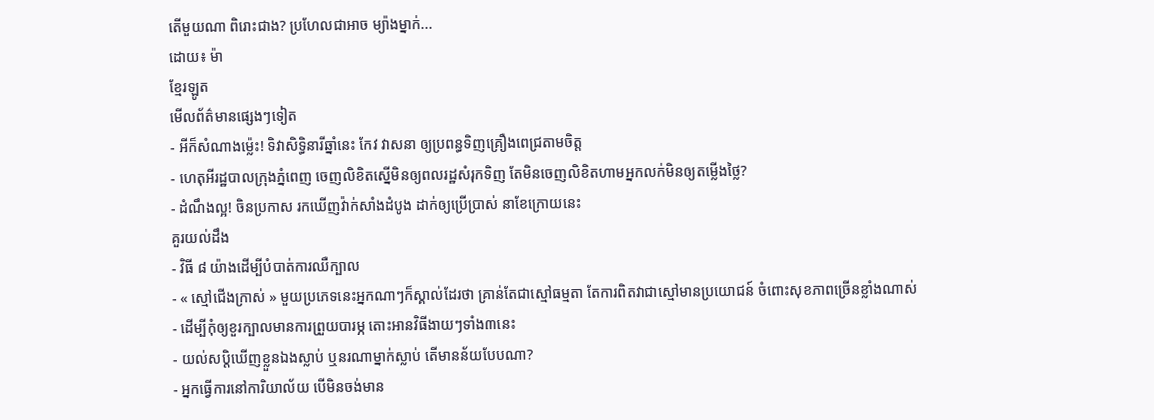តើមួយណា ពិរោះជាង? ប្រហែលជាអាច ម្យ៉ាងម្នាក់...
ដោយ៖ ម៉ា
ខ្មែរឡូត
មើលព័ត៌មានផ្សេងៗទៀត
- អីក៏សំណាងម្ល៉េះ! ទិវាសិទ្ធិនារីឆ្នាំនេះ កែវ វាសនា ឲ្យប្រពន្ធទិញគ្រឿងពេជ្រតាមចិត្ត
- ហេតុអីរដ្ឋបាលក្រុងភ្នំពេញ ចេញលិខិតស្នើមិនឲ្យពលរដ្ឋសំរុកទិញ តែមិនចេញលិខិតហាមអ្នកលក់មិនឲ្យតម្លើងថ្លៃ?
- ដំណឹងល្អ! ចិនប្រកាស រកឃើញវ៉ាក់សាំងដំបូង ដាក់ឲ្យប្រើប្រាស់ នាខែក្រោយនេះ
គួរយល់ដឹង
- វិធី ៨ យ៉ាងដើម្បីបំបាត់ការឈឺក្បាល
- « ស្មៅជើងក្រាស់ » មួយប្រភេទនេះអ្នកណាៗក៏ស្គាល់ដែរថា គ្រាន់តែជាស្មៅធម្មតា តែការពិតវាជាស្មៅមានប្រយោជន៍ ចំពោះសុខភាពច្រើនខ្លាំងណាស់
- ដើម្បីកុំឲ្យខួរក្បាលមានការព្រួយបារម្ភ តោះអានវិធីងាយៗទាំង៣នេះ
- យល់សប្តិឃើញខ្លួនឯងស្លាប់ ឬនរណាម្នាក់ស្លាប់ តើមានន័យបែបណា?
- អ្នកធ្វើការនៅការិយាល័យ បើមិនចង់មាន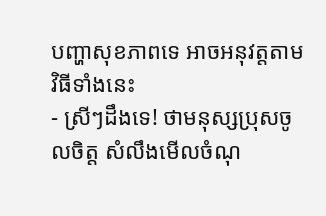បញ្ហាសុខភាពទេ អាចអនុវត្តតាមវិធីទាំងនេះ
- ស្រីៗដឹងទេ! ថាមនុស្សប្រុសចូលចិត្ត សំលឹងមើលចំណុ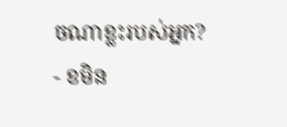ចណាខ្លះរបស់អ្នក?
- ខមិន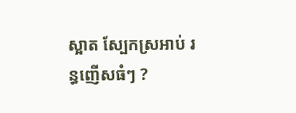ស្អាត ស្បែកស្រអាប់ រន្ធញើសធំៗ ?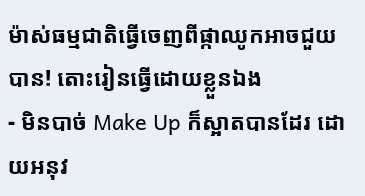ម៉ាស់ធម្មជាតិធ្វើចេញពីផ្កាឈូកអាចជួយបាន! តោះរៀនធ្វើដោយខ្លួនឯង
- មិនបាច់ Make Up ក៏ស្អាតបានដែរ ដោយអនុវ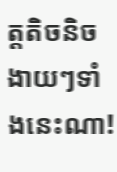ត្តតិចនិចងាយៗទាំងនេះណា!